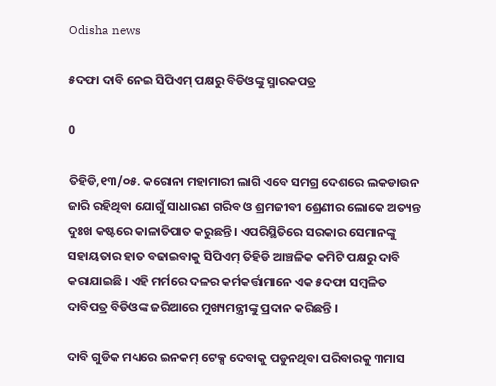Odisha news

୫ଦଫା ଦାବି ନେଇ ସିପିଏମ୍ ପକ୍ଷରୁ ବିଡିଓଙ୍କୁ ସ୍ମାରକପତ୍ର

0

ତିହିଡି,୧୩/୦୫. କରୋନା ମହାମାରୀ ଲାଗି ଏବେ ସମଗ୍ର ଦେଶରେ ଲକଡାଉନ ଜାରି ରହିଥିବା ଯୋଗୁଁ ସାଧାରଣ ଗରିବ ଓ ଶ୍ରମଜୀବୀ ଶ୍ରେଣୀର ଲୋକେ ଅତ୍ୟନ୍ତ ଦୁଃଖ କଷ୍ଟରେ କାଳାତିପାତ କରୁଛନ୍ତି । ଏପରିସ୍ଥିତିରେ ସରକାର ସେମାନଙ୍କୁ ସହାୟତାର ହାତ ବଢାଇବାକୁ ସିପିଏମ୍ ତିହିଡି ଆଞ୍ଚଳିକ କମିଟି ପକ୍ଷରୁ ଦାବି କରାଯାଇଛି । ଏହି ମର୍ମରେ ଦଳର କର୍ମକର୍ତ୍ତାମାନେ ଏକ ୫ଦଫା ସମ୍ବଳିତ ଦାବିପତ୍ର ବିଡିଓଙ୍କ ଜରିଆରେ ମୁଖ୍ୟମନ୍ତ୍ରୀଙ୍କୁ ପ୍ରଦାନ କରିଛନ୍ତି ।

ଦାବି ଗୁଡିକ ମଧ୍ୟରେ ଇନକମ୍ ଟେକ୍ସ ଦେବାକୁ ପଡୁନଥିବା ପରିବାରକୁ ୩ମାସ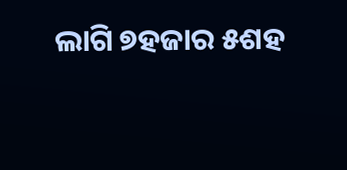ଲାଗି ୭ହଜାର ୫ଶହ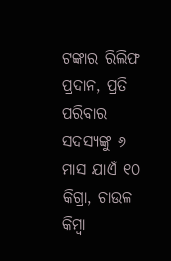ଟଙ୍କାର ରିଲିଫ ପ୍ରଦାନ, ପ୍ରତି ପରିବାର ସଦସ୍ୟଙ୍କୁ ୬ ମାସ ଯାଏଁ ୧୦ କିଗ୍ରା, ଚାଉଳ କିମ୍ବା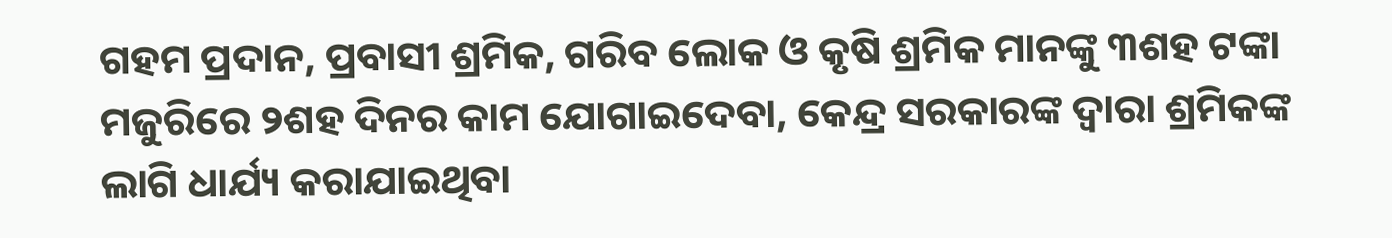ଗହମ ପ୍ରଦାନ, ପ୍ରବାସୀ ଶ୍ରମିକ, ଗରିବ ଲୋକ ଓ କୃଷି ଶ୍ରମିକ ମାନଙ୍କୁ ୩ଶହ ଟଙ୍କା ମଜୁରିରେ ୨ଶହ ଦିନର କାମ ଯୋଗାଇଦେବା, କେନ୍ଦ୍ର ସରକାରଙ୍କ ଦ୍ୱାରା ଶ୍ରମିକଙ୍କ ଲାଗି ଧାର୍ଯ୍ୟ କରାଯାଇଥିବା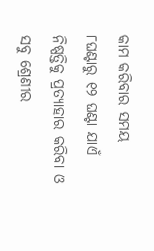କାମ କରିବାର ସମୟ ୮ଘଣ୍ଟାରୁ ୧୨ ଘଣ୍ଟା ଯାଏଁ ନିଷ୍ପତ୍ତିକୁ ପ୍ରତ୍ୟାହାର କରିବା ଓ ସବୁ ଶ୍ରେଣୀର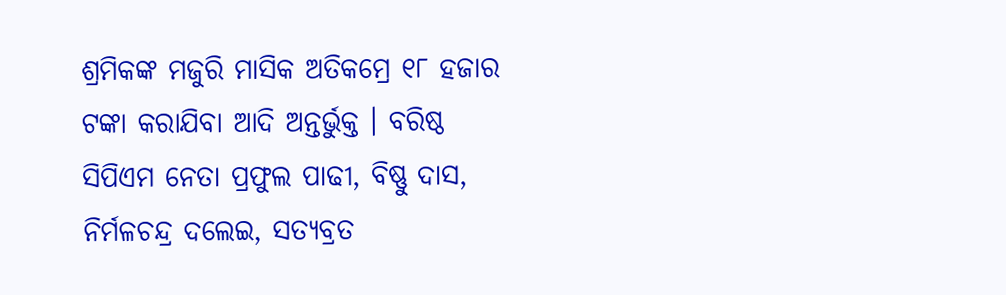ଶ୍ରମିକଙ୍କ ମଜୁରି ମାସିକ ଅତିକମ୍ରେ ୧୮ ହଜାର ଟଙ୍କା କରାଯିବା ଆଦି ଅନ୍ତର୍ଭୁକ୍ତ । ବରିଷ୍ଠ ସିପିଏମ ନେତା ପ୍ରଫୁଲ ପାଢୀ, ବିଷ୍ଣୁ ଦାସ, ନିର୍ମଳଚନ୍ଦ୍ର ଦଲେଇ, ସତ୍ୟବ୍ରତ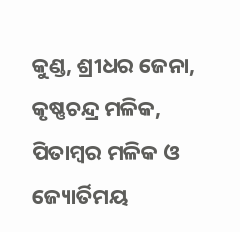କୁଣ୍ଡ, ଶ୍ରୀଧର ଜେନା, କୃଷ୍ଣଚନ୍ଦ୍ର ମଳିକ, ପିତାମ୍ବର ମଳିକ ଓ ଜ୍ୟୋର୍ତିମୟ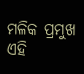ମଳିକ ପ୍ରମୁଖ ଏହି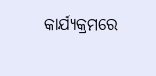କାର୍ଯ୍ୟକ୍ରମରେ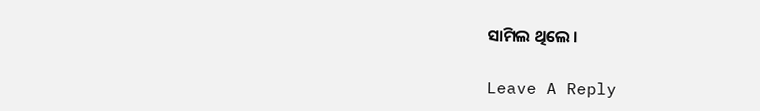ସାମିଲ ଥିଲେ ।

Leave A Reply